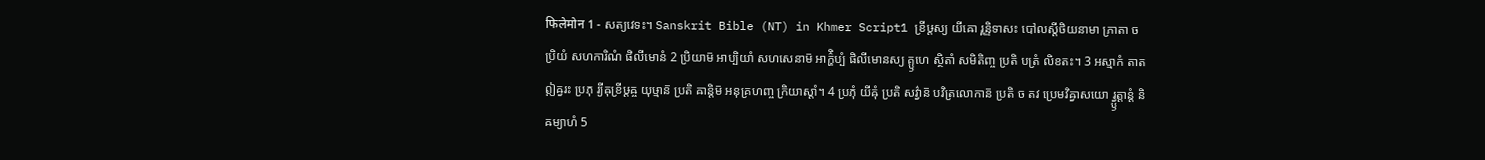फिलेमोन 1 - សត្យវេទះ។ Sanskrit Bible (NT) in Khmer Script1 ខ្រីឞ្ដស្យ យីឝោ រ្ពន្ទិទាសះ បៅលស្តីថិយនាមា ភ្រាតា ច ប្រិយំ សហការិណំ ផិលីមោនំ 2 ប្រិយាម៑ អាប្បិយាំ សហសេនាម៑ អាក៌្ហិប្បំ ផិលីមោនស្យ គ្ឫហេ ស្ថិតាំ សមិតិញ្ច ប្រតិ បត្រំ លិខតះ។ 3 អស្មាកំ តាត ឦឝ្វរះ ប្រភុ រ្យីឝុខ្រីឞ្ដឝ្ច យុឞ្មាន៑ ប្រតិ ឝាន្តិម៑ អនុគ្រហញ្ច ក្រិយាស្តាំ។ 4 ប្រភុំ យីឝុំ ប្រតិ សវ៌្វាន៑ បវិត្រលោកាន៑ ប្រតិ ច តវ ប្រេមវិឝ្វាសយោ រ្វ្ឫត្តាន្តំ និឝម្យាហំ 5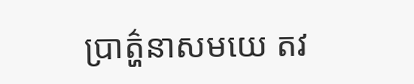ប្រាត៌្ហនាសមយេ តវ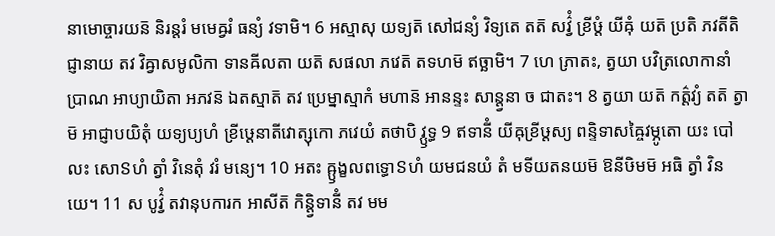នាមោច្ចារយន៑ និរន្តរំ មមេឝ្វរំ ធន្យំ វទាមិ។ 6 អស្មាសុ យទ្យត៑ សៅជន្យំ វិទ្យតេ តត៑ សវ៌្វំ ខ្រីឞ្ដំ យីឝុំ យត៑ ប្រតិ ភវតីតិ ជ្ញានាយ តវ វិឝ្វាសមូលិកា ទានឝីលតា យត៑ សផលា ភវេត៑ តទហម៑ ឥច្ឆាមិ។ 7 ហេ ភ្រាតះ, ត្វយា បវិត្រលោកានាំ ប្រាណ អាប្យាយិតា អភវន៑ ឯតស្មាត៑ តវ ប្រេម្នាស្មាកំ មហាន៑ អានន្ទះ សាន្ត្វនា ច ជាតះ។ 8 ត្វយា យត៑ កត៌្តវ្យំ តត៑ ត្វាម៑ អាជ្ញាបយិតុំ យទ្យប្យហំ ខ្រីឞ្ដេនាតីវោត្សុកោ ភវេយំ តថាបិ វ្ឫទ្ធ 9 ឥទានីំ យីឝុខ្រីឞ្ដស្យ ពន្ទិទាសឝ្ចៃវម្ភូតោ យះ បៅលះ សោៜហំ ត្វាំ វិនេតុំ វរំ មន្យេ។ 10 អតះ ឝ្ឫង្ខលពទ្ធោៜហំ យមជនយំ តំ មទីយតនយម៑ ឱនីឞិមម៑ អធិ ត្វាំ វិនយេ។ 11 ស បូវ៌្វំ តវានុបការក អាសីត៑ កិន្ត្វិទានីំ តវ មម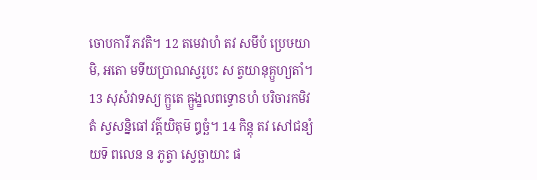ចោបការី ភវតិ។ 12 តមេវាហំ តវ សមីបំ ប្រេឞយាមិ, អតោ មទីយប្រាណស្វរូបះ ស ត្វយានុគ្ឫហ្យតាំ។ 13 សុសំវាទស្យ ក្ឫតេ ឝ្ឫង្ខលពទ្ធោៜហំ បរិចារកមិវ តំ ស្វសន្និធៅ វត៌្តយិតុម៑ ឰច្ឆំ។ 14 កិន្តុ តវ សៅជន្យំ យទ៑ ពលេន ន ភូត្វា ស្វេច្ឆាយាះ ផ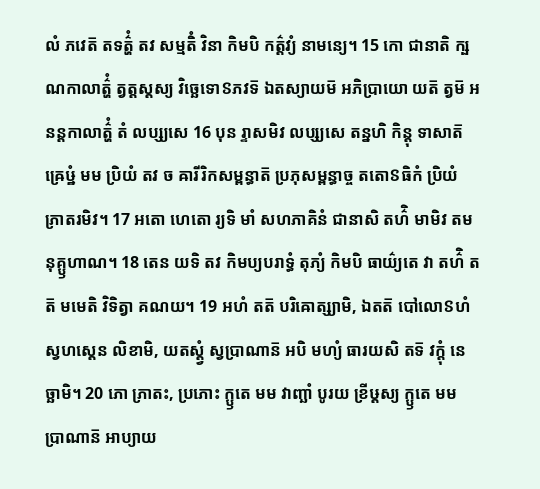លំ ភវេត៑ តទត៌្ហំ តវ សម្មតិំ វិនា កិមបិ កត៌្តវ្យំ នាមន្យេ។ 15 កោ ជានាតិ ក្ឞណកាលាត៌្ហំ ត្វត្តស្តស្យ វិច្ឆេទោៜភវទ៑ ឯតស្យាយម៑ អភិប្រាយោ យត៑ ត្វម៑ អនន្តកាលាត៌្ហំ តំ លប្ស្យសេ 16 បុន រ្ទាសមិវ លប្ស្យសេ តន្នហិ កិន្តុ ទាសាត៑ ឝ្រេឞ្ឋំ មម ប្រិយំ តវ ច ឝារីរិកសម្ពន្ធាត៑ ប្រភុសម្ពន្ធាច្ច តតោៜធិកំ ប្រិយំ ភ្រាតរមិវ។ 17 អតោ ហេតោ រ្យទិ មាំ សហភាគិនំ ជានាសិ តហ៌ិ មាមិវ តមនុគ្ឫហាណ។ 18 តេន យទិ តវ កិមប្យបរាទ្ធំ តុភ្យំ កិមបិ ធាយ៌្យតេ វា តហ៌ិ តត៑ មមេតិ វិទិត្វា គណយ។ 19 អហំ តត៑ បរិឝោត្ស្យាមិ, ឯតត៑ បៅលោៜហំ ស្វហស្តេន លិខាមិ, យតស្ត្វំ ស្វប្រាណាន៑ អបិ មហ្យំ ធារយសិ តទ៑ វក្តុំ នេច្ឆាមិ។ 20 ភោ ភ្រាតះ, ប្រភោះ ក្ឫតេ មម វាញ្ឆាំ បូរយ ខ្រីឞ្ដស្យ ក្ឫតេ មម ប្រាណាន៑ អាប្យាយ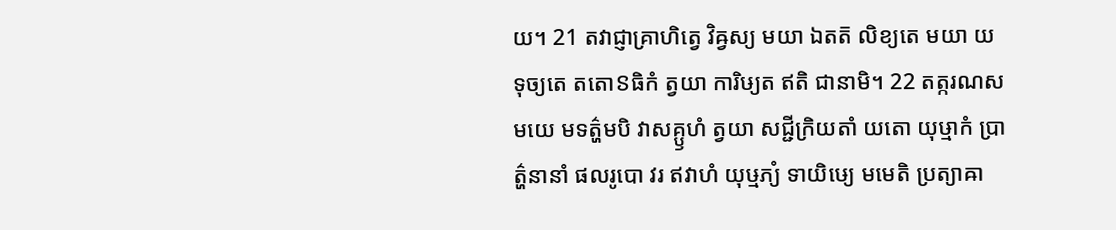យ។ 21 តវាជ្ញាគ្រាហិត្វេ វិឝ្វស្យ មយា ឯតត៑ លិខ្យតេ មយា យទុច្យតេ តតោៜធិកំ ត្វយា ការិឞ្យត ឥតិ ជានាមិ។ 22 តត្ករណសមយេ មទត៌្ហមបិ វាសគ្ឫហំ ត្វយា សជ្ជីក្រិយតាំ យតោ យុឞ្មាកំ ប្រាត៌្ហនានាំ ផលរូបោ វរ ឥវាហំ យុឞ្មភ្យំ ទាយិឞ្យេ មមេតិ ប្រត្យាឝា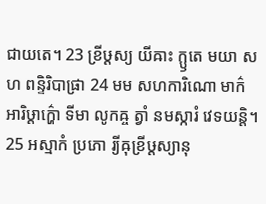ជាយតេ។ 23 ខ្រីឞ្ដស្យ យីឝាះ ក្ឫតេ មយា សហ ពន្ទិរិបាផ្រា 24 មម សហការិណោ មាក៌ អារិឞ្ដាក៌្ហោ ទីមា លូកឝ្ច ត្វាំ នមស្ការំ វេទយន្តិ។ 25 អស្មាកំ ប្រភោ រ្យីឝុខ្រីឞ្ដស្យានុ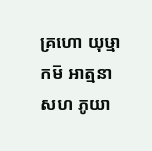គ្រហោ យុឞ្មាកម៑ អាត្មនា សហ ភូយា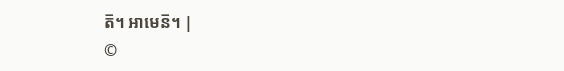ត៑។ អាមេន៑។ |
©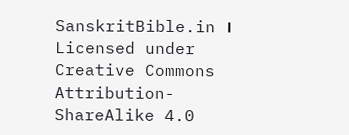SanskritBible.in । Licensed under Creative Commons Attribution-ShareAlike 4.0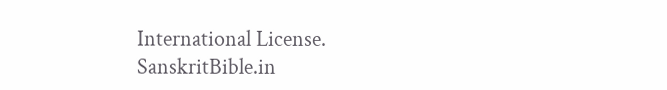International License.
SanskritBible.in